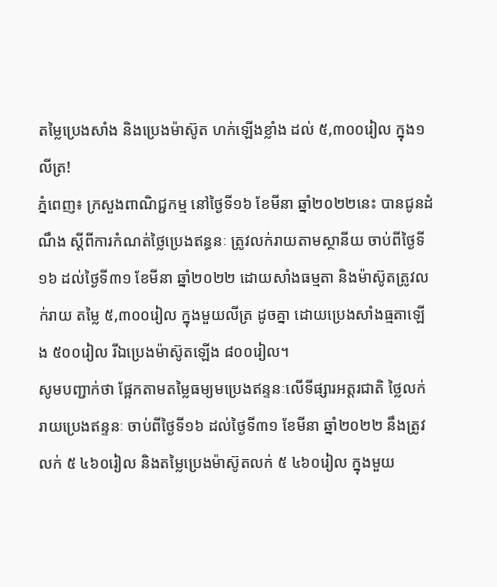តម្លៃប្រេងសាំង និងប្រេងម៉ាស៊ូត ហក់ឡើងខ្លាំង ដល់ ៥,៣០០រៀល ក្នុង១លីត្រ!
ភ្នំពេញ៖ ក្រសួងពាណិជ្ជកម្ម នៅថ្ងៃទី១៦ ខែមីនា ឆ្នាំ២០២២នេះ បានជូនដំណឹង ស្តីពីការកំណត់ថ្លៃប្រេងឥន្ធនៈ ត្រូវលក់រាយតាមស្ថានីយ ចាប់ពីថ្ងៃទី១៦ ដល់ថ្ងៃទី៣១ ខែមីនា ឆ្នាំ២០២២ ដោយសាំងធម្មតា និងម៉ាស៊ូតត្រូវលក់រាយ តម្លៃ ៥,៣០០រៀល ក្នុងមួយលីត្រ ដូចគ្នា ដោយប្រេងសាំងធ្មតាឡើង ៥០០រៀល រីឯប្រេងម៉ាស៊ូតឡើង ៨០០រៀល។
សូមបញ្ជាក់ថា ផ្អែកតាមតម្លៃធម្យមប្រេងឥន្ទនៈលើទីផ្សារអត្តរជាតិ ថ្លៃលក់រាយប្រេងឥន្ទនៈ ចាប់ពីថ្ងៃទី១៦ ដល់ថ្ងៃទី៣១ ខែមីនា ឆ្នាំ២០២២ នឹងត្រូវលក់ ៥ ៤៦០រៀល និងតម្លៃប្រេងម៉ាស៊ូតលក់ ៥ ៤៦០រៀល ក្នុងមួយ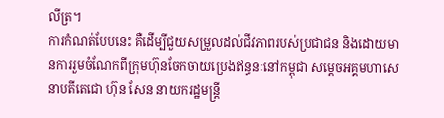លីត្រ។
ការកំណត់បែបនេះ គឺដើម្បីជួយសម្រួលដល់ជីវភាពរបស់ប្រជាជន និងដោយមានការរួមចំណែកពីក្រុមហ៊ុនចែកចាយប្រេងឥន្ធនៈនៅកម្ពុជា សម្តេចអគ្គមហាសេនាបតីតេជោ ហ៊ុន សែន នាយករដ្ឋមន្ត្រី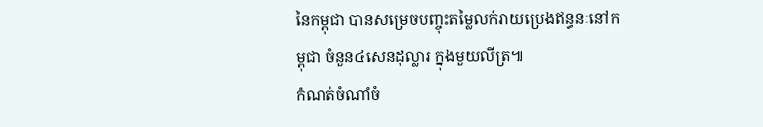នៃកម្ពុជា បានសម្រេចបញ្ចុះតម្លៃលក់រាយប្រេងឥន្ធនៈនៅកម្ពុជា ចំនួន៤សេនដុល្លារ ក្នុងមួយលីត្រ៕
កំណត់ចំណាំចំ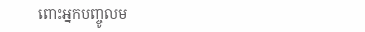ពោះអ្នកបញ្ចូលម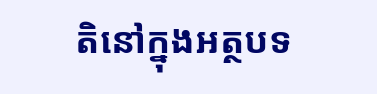តិនៅក្នុងអត្ថបទ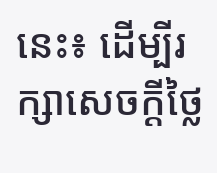នេះ៖ ដើម្បីរក្សាសេចក្ដីថ្លៃ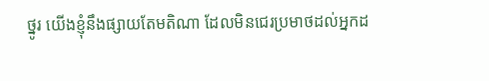ថ្នូរ យើងខ្ញុំនឹងផ្សាយតែមតិណា ដែលមិនជេរប្រមាថដល់អ្នកដ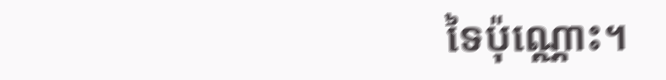ទៃប៉ុណ្ណោះ។